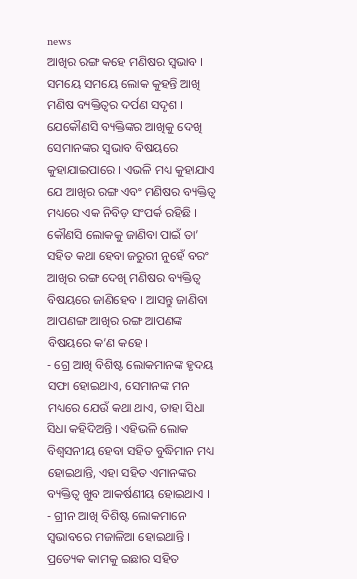news
ଆଖିର ରଙ୍ଗ କହେ ମଣିଷର ସ୍ୱଭାବ ।
ସମୟେ ସମୟେ ଲୋକ କୁହନ୍ତି ଆଖି ମଣିଷ ବ୍ୟକ୍ତିତ୍ୱର ଦର୍ପଣ ସଦୃଶ । ଯେକୌଣସି ବ୍ୟକ୍ତିଙ୍କର ଆଖିକୁ ଦେଖି ସେମାନଙ୍କର ସ୍ୱଭାବ ବିଷୟରେ କୁହାଯାଇପାରେ । ଏଭଳି ମଧ୍ୟ କୁହାଯାଏ ଯେ ଆଖିର ରଙ୍ଗ ଏବଂ ମଣିଷର ବ୍ୟକ୍ତିତ୍ୱ ମଧ୍ୟରେ ଏକ ନିବିଡ଼ ସଂପର୍କ ରହିଛି । କୌଣସି ଲୋକକୁ ଜାଣିବା ପାଇଁ ତା’ ସହିତ କଥା ହେବା ଜରୁରୀ ନୁହେଁ ବରଂ ଆଖିର ରଙ୍ଗ ଦେଖି ମଣିଷର ବ୍ୟକ୍ତିତ୍ୱ ବିଷୟରେ ଜାଣିହେବ । ଆସନ୍ତୁ ଜାଣିବା ଆପଣଙ୍ଗ ଆଖିର ରଙ୍ଗ ଆପଣଙ୍କ ବିଷୟରେ କ’ଣ କହେ ।
- ଗ୍ରେ ଆଖି ବିଶିଷ୍ଟ ଲୋକମାନଙ୍କ ହୃଦୟ ସଫା ହୋଇଥାଏ, ସେମାନଙ୍କ ମନ ମଧ୍ୟରେ ଯେଉଁ କଥା ଥାଏ, ତାହା ସିଧା ସିଧା କହିଦିଅନ୍ତି । ଏହିଭଳି ଲୋକ ବିଶ୍ୱସନୀୟ ହେବା ସହିତ ବୁଦ୍ଧିମାନ ମଧ୍ୟ ହୋଇଥାନ୍ତି, ଏହା ସହିତ ଏମାନଙ୍କର ବ୍ୟକ୍ତିତ୍ୱ ଖୁବ ଆକର୍ଷଣୀୟ ହୋଇଥାଏ ।
- ଗ୍ରୀନ ଆଖି ବିଶିଷ୍ଟ ଲୋକମାନେ ସ୍ୱଭାବରେ ମଜାଳିଆ ହୋଇଥାନ୍ତି । ପ୍ରତ୍ୟେକ କାମକୁ ଇଛାର ସହିତ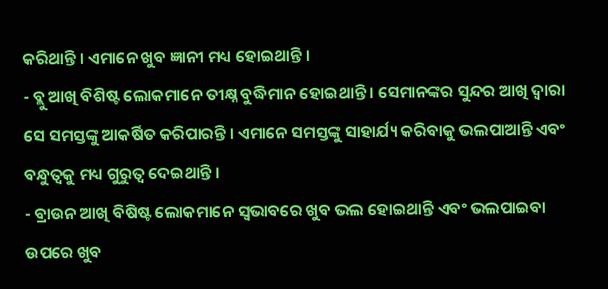କରିଥାନ୍ତି । ଏମାନେ ଖୁବ ଜ୍ଞାନୀ ମଧ୍ୟ ହୋଇଥାନ୍ତି ।
- ବ୍ଲୁ ଆଖି ବିଶିଷ୍ଟ ଲୋକମାନେ ତୀକ୍ଷ୍ନ ବୁଦ୍ଧିମାନ ହୋଇଥାନ୍ତି । ସେମାନଙ୍କର ସୁନ୍ଦର ଆଖି ଦ୍ୱାରା ସେ ସମସ୍ତଙ୍କୁ ଆକର୍ଷିତ କରିପାରନ୍ତି । ଏମାନେ ସମସ୍ତଙ୍କୁ ସାହାର୍ଯ୍ୟ କରିବାକୁ ଭଲପାଆନ୍ତି ଏବଂ ବନ୍ଧୁତ୍ୱକୁ ମଧ୍ୟ ଗୁରୁତ୍ୱ ଦେଇଥାନ୍ତି ।
- ବ୍ରାଉନ ଆଖି ବିଷିଷ୍ଟ ଲୋକମାନେ ସ୍ୱଭାବରେ ଖୁବ ଭଲ ହୋଇଥାନ୍ତି ଏବଂ ଭଲପାଇବା ଉପରେ ଖୁବ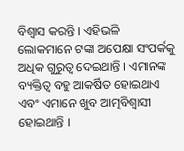ବିଶ୍ୱାସ କରନ୍ତି । ଏହିଭଳି ଲୋକମାନେ ଟଙ୍କା ଅପେକ୍ଷା ସଂପର୍କକୁ ଅଧିକ ଗୁରୁତ୍ୱ ଦେଇଥାନ୍ତି । ଏମାନଙ୍କ ବ୍ୟକ୍ତିତ୍ୱ ବହୁ ଆକର୍ଷିତ ହୋଇଥାଏ ଏବଂ ଏମାନେ ଖୁବ ଆତ୍ମବିଶ୍ୱାସୀ ହୋଇଥାନ୍ତି ।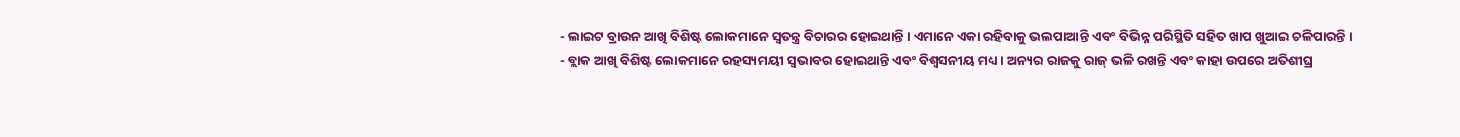- ଲାଇଟ ବ୍ରାଉନ ଆଖି ବିଶିଷ୍ଟ ଲୋକମାନେ ସ୍ୱତନ୍ତ୍ର ବିଚାରର ହୋଇଥାନ୍ତି । ଏମାନେ ଏକା ରହିବାକୁ ଭଲପାଆନ୍ତି ଏବଂ ବିଭିନ୍ନ ପରିସ୍ଥିତି ସହିତ ଖାପ ଖୁଆଇ ଚଳିପାରନ୍ତି ।
- ବ୍ଲାକ ଆଖି ବିଶିଷ୍ଟ ଲୋକମାନେ ରହସ୍ୟମୟୀ ସ୍ୱଭାବର ହୋଇଥାନ୍ତି ଏବଂ ବିଶ୍ୱସନୀୟ ମଧ୍ୟ । ଅନ୍ୟର ରାଜକୁ ରାଜ୍ ଭଳି ରଖନ୍ତି ଏବଂ କାହା ଉପରେ ଅତିଶୀଘ୍ର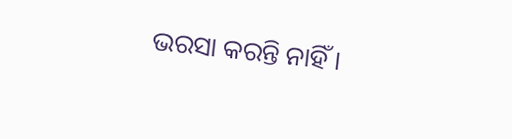ଭରସା କରନ୍ତି ନାହିଁ ।